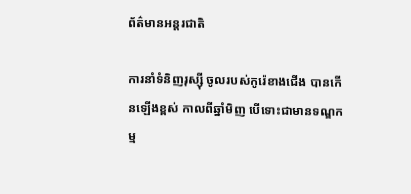ព័ត៌មានអន្តរជាតិ

ការនាំទំនិញរុស្ស៊ី ចូលរបស់កូរ៉េខាងជើង បានកើនឡើងខ្ពស់ កាលពីឆ្នាំមិញ បើទោះជាមានទណ្ឌកម្ម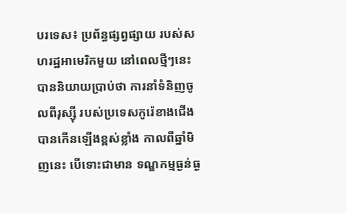បរទេស៖ ប្រព័ន្ធផ្សព្វផ្សាយ របស់សហរដ្ឋអាមេរិកមួយ នៅពេលថ្មីៗនេះ បាននិយាយប្រាប់ថា ការនាំទំនិញចូលពីរុស្ស៊ី របស់ប្រទេសកូរ៉េខាងជើង បានកើនឡើងខ្ពស់ខ្លាំង កាលពីឆ្នាំមិញនេះ បើទោះជាមាន ទណ្ឌកម្មធ្ងន់ធ្ង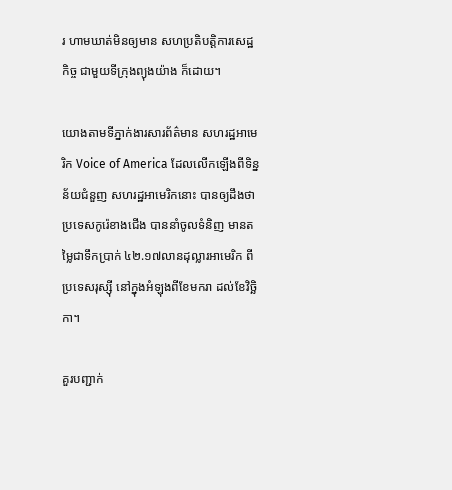រ ហាមឃាត់មិនឲ្យមាន សហប្រតិបត្តិការសេដ្ឋកិច្ច ជាមួយទីក្រុងព្យុងយ៉ាង ក៏ដោយ។

យោងតាមទីភ្នាក់ងារសារព័ត៌មាន សហរដ្ឋអាមេរិក Voice of America ដែលលើកឡើងពីទិន្នន័យជំនួញ សហរដ្ឋអាមេរិកនោះ បានឲ្យដឹងថា ប្រទេសកូរ៉េខាងជើង បាននាំចូលទំនិញ មានតម្លៃជាទឹកប្រាក់ ៤២.១៧លានដុល្លារអាមេរិក ពីប្រទេសរុស្ស៊ី នៅក្នុងអំឡុងពីខែមករា ដល់ខែវិច្ឆិកា។

គួរបញ្ជាក់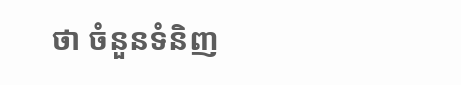ថា ចំនួនទំនិញ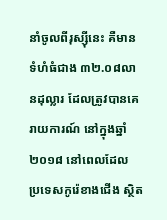នាំចូលពីរុស្ស៊ីនេះ គឺមានទំហំធំជាង ៣២.០៨លានដុល្លារ ដែលត្រូវបានគេរាយការណ៍ នៅក្នុងឆ្នាំ២០១៨ នៅពេលដែល ប្រទេសកូរ៉េខាងជើង ស្ថិត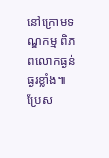នៅក្រោមទណ្ឌកម្ម ពិភពលោកធ្ងន់ធ្ងរខ្លាំង៕
ប្រែស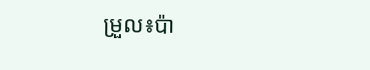ម្រួល៖ប៉ា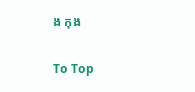ង កុង

To Top